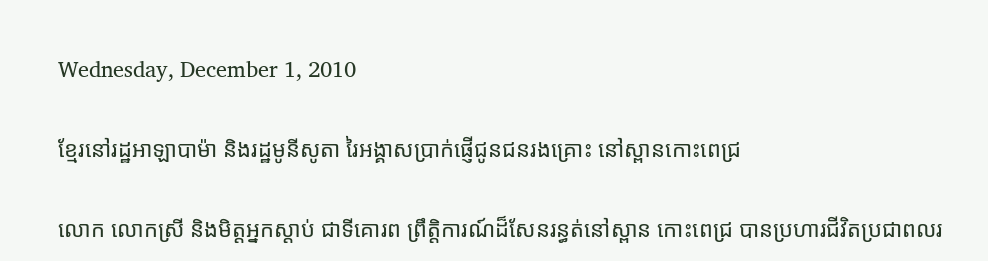Wednesday, December 1, 2010

ខ្មែរនៅរដ្ឋអាឡាបាម៉ា និងរដ្ឋមូនីសូតា រៃអង្គាសប្រាក់ផ្ញើជូនជនរងគ្រោះ នៅស្ពានកោះពេជ្រ

លោក លោកស្រី និងមិត្តអ្នកស្តាប់ ជាទីគោរព ព្រឹត្តិការណ៍ដ៏សែនរន្ធត់នៅស្ពាន កោះពេជ្រ បានប្រហារជីវិតប្រជាពលរ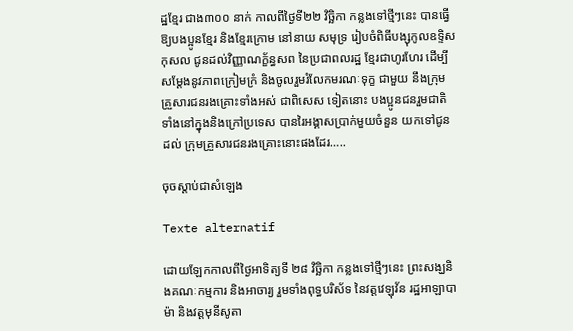ដ្ឋខ្មែរ ជាង៣០០ នាក់ កាលពីថ្ងៃទី២២ វិច្ឆិកា កន្លងទៅថ្មីៗនេះ បានធ្វើឱ្យបងប្អូនខ្មែរ និងខ្មែរក្រោម នៅនាយ សមុទ្រ រៀបចំពិធីបង្សុកូលឧទ្ទិស កុសល ជូនដល់វិញ្ញាណក្ខ័ន្ធសព នៃប្រជាពលរដ្ឋ ខ្មែរជាហូរហែរ ដើម្បីសម្តែងនូវភាពក្រៀមក្រំ និងចូលរួមរំលែកមរណៈទុក្ខ ជាមួយ នឹងក្រុម គ្រួសារជនរងគ្រោះទាំងអស់ ជាពិសេស ទៀតនោះ បងប្អូនជនរួមជាតិទាំងនៅក្នុងនិងក្រៅប្រទេស បានរៃអង្គាសប្រាក់មួយចំនួន យកទៅជូនដល់ ក្រុមគ្រួសារជនរងគ្រោះនោះផងដែរ…..

ចុចស្តាប់ជាសំឡេង

Texte alternatif

ដោយឡែកកាលពីថ្ងៃអាទិត្យទី ២៨ វិច្ឆិកា កន្លងទៅថ្មីៗនេះ ព្រះសង្ឃនិងគណៈកម្មការ និងអាចារ្យ រួមទាំងពុទ្ធបរិស័ទ នៃវត្តវេឡុវ័ន រដ្ឋអាឡាបាម៉ា និងវត្តមុនីសូតា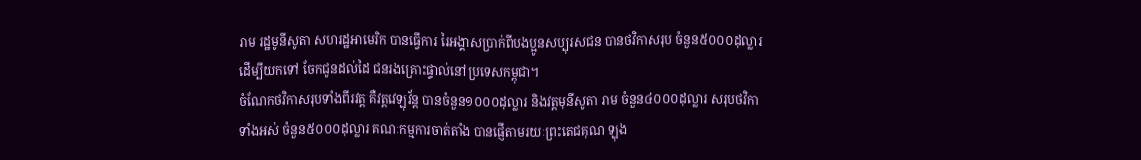រាម រដ្ឋមូនីសូតា សហរដ្ឋអាមេរិក បានធ្វើការ រៃអង្គាសប្រាក់ពីបងប្អូនសប្បុរសជន បានថវិកាសរុប ចំនួន៥០០០ដុល្លារ ដើម្បីយកទៅ ចែកជូនដល់ដៃ ជនរងគ្រោះផ្ទាល់នៅប្រទេសកម្ពុជា។
ចំណែកថវិកាសរុបទាំងពីរវត្ត គឺវត្តវេឡុវ័ន្ត បានចំនួន១០០០ដុល្លារ និងវត្តមុនីសូតា រាម ចំនួន៤០០០ដុល្លារ សរុបថវិកាទាំងអស់ ចំនួន៥០០០ដុល្លារ គណៈកម្មការចាត់តាំង បានផ្ញើតាមរយៈព្រះតេជគុណ ឡុង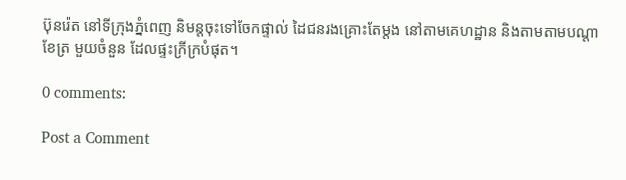ប៊ុនរ៉េត នៅទីក្រុងភ្នំពេញ និមន្តចុះទៅចែកផ្ទាល់ ដៃជនរងគ្រោះតែម្តង នៅតាមគេហដ្ឋាន និងតាមតាមបណ្តាខែត្រ មួយចំនួន ដែលផ្ទះក្រីក្របំផុត។

0 comments:

Post a Comment